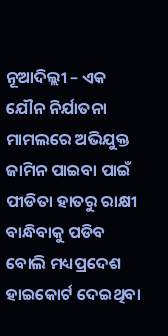ନୂଆଦିଲ୍ଲୀ – ଏକ ଯୌନ ନିର୍ଯାତନା ମାମଲରେ ଅଭିଯୁକ୍ତ ଜାମିନ ପାଇବା ପାଇଁ ପୀଡିତା ହାତରୁ ରାକ୍ଷୀ ବାନ୍ଧିବାକୁ ପଡିବ ବୋଲି ମଧ୍ୟପ୍ରଦେଶ ହାଇକୋର୍ଟ ଦେଇଥିବା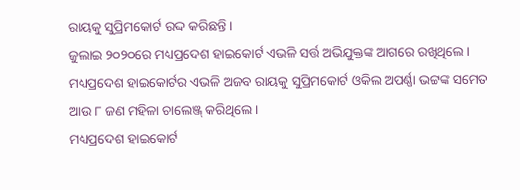ରାୟକୁ ସୁପ୍ରିମକୋର୍ଟ ରଦ୍ଦ କରିଛନ୍ତି ।
ଜୁଲାଇ ୨୦୨୦ରେ ମଧ୍ୟପ୍ରଦେଶ ହାଇକୋର୍ଟ ଏଭଳି ସର୍ତ୍ତ ଅଭିଯୁକ୍ତଙ୍କ ଆଗରେ ରଖିଥିଲେ । ମଧ୍ୟପ୍ରଦେଶ ହାଇକୋର୍ଟର ଏଭଳି ଅଜବ ରାୟକୁ ସୁପ୍ରିମକୋର୍ଟ ଓକିଲ ଅପର୍ଣ୍ଣା ଭଟ୍ଟଙ୍କ ସମେତ ଆଉ ୮ ଜଣ ମହିଳା ଚାଲେଞ୍ଜ୍ କରିଥିଲେ ।
ମଧ୍ୟପ୍ରଦେଶ ହାଇକୋର୍ଟ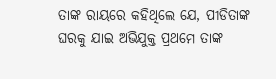ତାଙ୍କ ରାୟରେ କହିଥିଲେ ଯେ, ପୀଡିତାଙ୍କ ଘରକୁ ଯାଇ ଅଭିଯୁକ୍ତ ପ୍ରଥମେ ତାଙ୍କ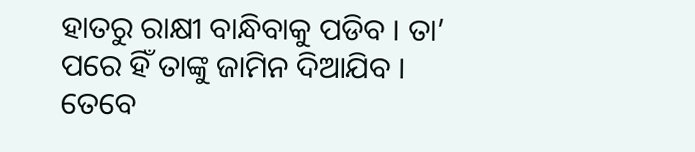ହାତରୁ ରାକ୍ଷୀ ବାନ୍ଧିବାକୁ ପଡିବ । ତା’ ପରେ ହିଁ ତାଙ୍କୁ ଜାମିନ ଦିଆଯିବ । ତେବେ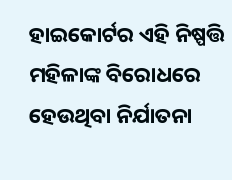ହାଇକୋର୍ଟର ଏହି ନିଷ୍ପତ୍ତି ମହିଳାଙ୍କ ବିରୋଧରେ ହେଉଥିବା ନିର୍ଯାତନା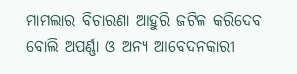ମାମଲାର ବିଚାରଣା ଆହୁରି ଜଟିଳ କରିଦେବ ବୋଲି ଅପର୍ଣ୍ଣା ଓ ଅନ୍ୟ ଆବେଦନକାରୀ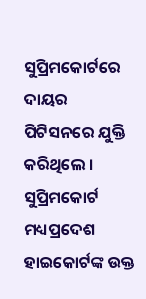ସୁପ୍ରିମକୋର୍ଟରେ ଦାୟର ପିଟିସନରେ ଯୁକ୍ତି କରିଥିଲେ । ସୁପ୍ରିମକୋର୍ଟ ମଧ୍ୟପ୍ରଦେଶ ହାଇକୋର୍ଟଙ୍କ ଉକ୍ତ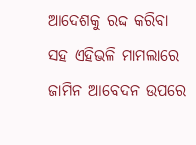ଆଦେଶକୁ ରଦ୍ଦ କରିବା ସହ ଏହିଭଳି ମାମଲାରେ ଜାମିନ ଆବେଦନ ଉପରେ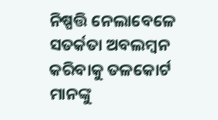ନିଷ୍ପତ୍ତି ନେଲାବେଳେ ସତର୍କତା ଅବଲମ୍ବନ କରିବାକୁ ତଳକୋର୍ଟ ମାନଙ୍କୁ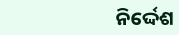ନିର୍ଦ୍ଦେଶ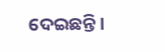ଦେଇଛନ୍ତି ।